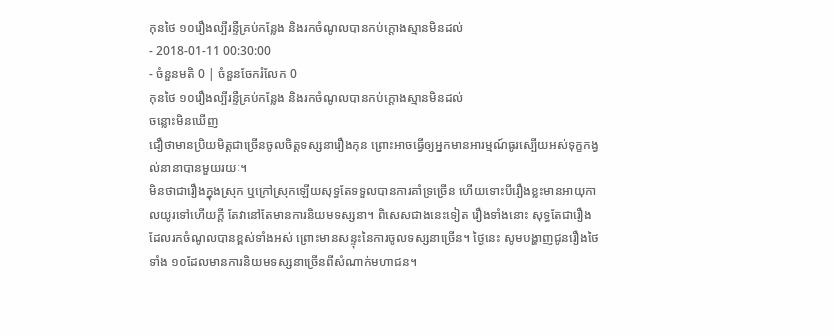កុនថៃ ១០រឿងល្បីរន្ទឺគ្រប់កន្លែង និងរកចំណូលបានកប់ក្ដោងស្មានមិនដល់
- 2018-01-11 00:30:00
- ចំនួនមតិ 0 | ចំនួនចែករំលែក 0
កុនថៃ ១០រឿងល្បីរន្ទឺគ្រប់កន្លែង និងរកចំណូលបានកប់ក្ដោងស្មានមិនដល់
ចន្លោះមិនឃើញ
ជឿថាមានប្រិយមិត្តជាច្រើនចូលចិត្តទស្សនារឿងកុន ព្រោះអាចធ្វើឲ្យអ្នកមានអារម្មណ៍ធូរស្បើយអស់ទុក្ខកង្វល់នានាបានមួយរយៈ។
មិនថាជារឿងក្នុងស្រុក ឬក្រៅស្រុកឡើយសុទ្ធតែទទួលបានការគាំទ្រច្រើន ហើយទោះបីរឿងខ្លះមានអាយុកាលយូរទៅហើយក្ដី តែវានៅតែមានការនិយមទស្សនា។ ពិសេសជាងនេះទៀត រឿងទាំងនោះ សុទ្ធតែជារឿងដែលរកចំណូលបានខ្ពស់ទាំងអស់ ព្រោះមានសន្ទុះនៃការចូលទស្សនាច្រើន។ ថ្ងៃនេះ សូមបង្ហាញជូនរឿងថៃទាំង ១០ដែលមានការនិយមទស្សនាច្រើនពីសំណាក់មហាជន។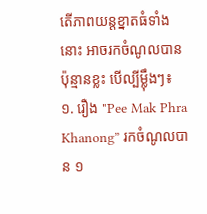តើភាពយន្តខ្នាតធំទាំងនោះ អាចរកចំណូលបានប៉ុន្មានខ្លះ បើល្បីម្ល៉ឹងៗ៖
១. រឿង "Pee Mak Phra Khanong” រកចំណូលបាន ១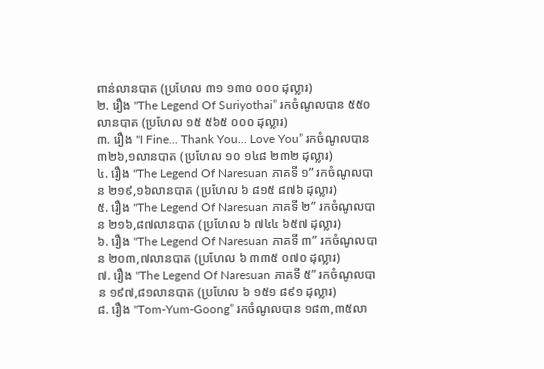ពាន់លានបាត (ប្រហែល ៣១ ១៣០ ០០០ ដុល្លារ)
២. រឿង "The Legend Of Suriyothai” រកចំណូលបាន ៥៥០លានបាត (ប្រហែល ១៥ ៥៦៥ ០០០ ដុល្លារ)
៣. រឿង "I Fine... Thank You... Love You” រកចំណូលបាន ៣២៦,១លានបាត (ប្រហែល ១០ ១៤៨ ២៣២ ដុល្លារ)
៤. រឿង "The Legend Of Naresuan ភាគទី ១” រកចំណូលបាន ២១៩,១៦លានបាត (ប្រហែល ៦ ៨១៥ ៨៧៦ ដុល្លារ)
៥. រឿង "The Legend Of Naresuan ភាគទី ២” រកចំណូលបាន ២១៦,៨៧លានបាត (ប្រហែល ៦ ៧៤៤ ៦៥៧ ដុល្លារ)
៦. រឿង "The Legend Of Naresuan ភាគទី ៣” រកចំណូលបាន ២០៣,៧លានបាត (ប្រហែល ៦ ៣៣៥ ០៧០ ដុល្លារ)
៧. រឿង "The Legend Of Naresuan ភាគទី ៥” រកចំណូលបាន ១៩៧,៨១លានបាត (ប្រហែល ៦ ១៥១ ៨៩១ ដុល្លារ)
៨. រឿង "Tom-Yum-Goong” រកចំណូលបាន ១៨៣,៣៥លា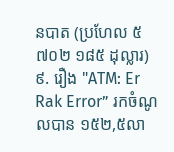នបាត (ប្រហែល ៥ ៧០២ ១៨៥ ដុល្លារ)
៩. រឿង "ATM: Er Rak Error” រកចំណូលបាន ១៥២,៥លា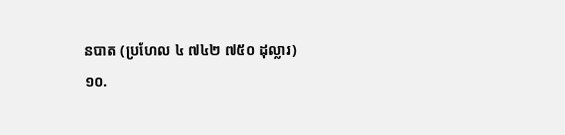នបាត (ប្រហែល ៤ ៧៤២ ៧៥០ ដុល្លារ)
១០.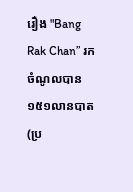រឿង "Bang Rak Chan” រកចំណូលបាន ១៥១លានបាត (ប្រ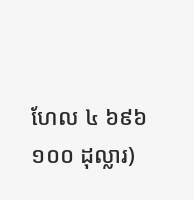ហែល ៤ ៦៩៦ ១០០ ដុល្លារ)